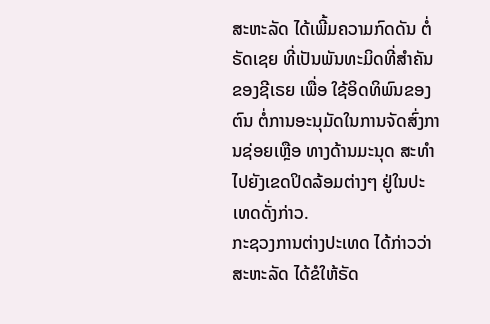ສະຫະລັດ ໄດ້ເພີ້ມຄວາມກົດດັນ ຕໍ່ ຣັດເຊຍ ທີ່ເປັນພັນທະມິດທີ່ສຳຄັນຂອງຊີເຣຍ ເພື່ອ ໃຊ້ອິດທິພົນຂອງຕົນ ຕໍ່ການອະນຸມັດໃນການຈັດສົ່ງການຊ່ອຍເຫຼືອ ທາງດ້ານມະນຸດ ສະທຳ ໄປຍັງເຂດປິດລ້ອມຕ່າງໆ ຢູ່ໃນປະເທດດັ່ງກ່າວ.
ກະຊວງການຕ່າງປະເທດ ໄດ້ກ່າວວ່າ ສະຫະລັດ ໄດ້ຂໍໃຫ້ຣັດ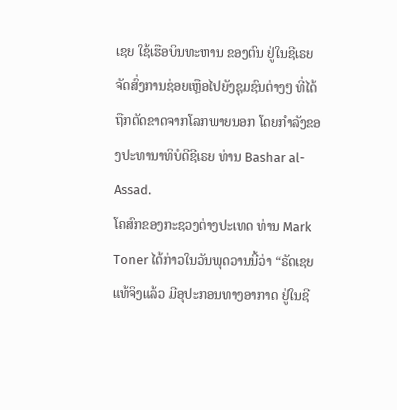ເຊຍ ໃຊ້ເຮືອບິນທະຫານ ຂອງຕົນ ຢູ່ໃນຊີເຣຍ ຈັດສົ່ງການຊ່ອຍເຫຼືອໄປຍັງຊຸມຊົນຕ່າງໆ ທີ່ໄດ້ຖືກຕັດຂາດຈາກໂລກພາຍນອກ ໂດຍກຳລັງຂອງປະທານາທິບໍດີຊີເຣຍ ທ່ານ Bashar al-Assad.
ໂຄສົກຂອງກະຊວງຕ່າງປະເທດ ທ່ານ Mark Toner ໄດ້ກ່າວໃນວັນພຸດວານນີ້ວ່າ “ຣັດເຊຍ ແທ້ຈິງແລ້ວ ມີອຸປະກອນທາງອາກາດ ຢູ່ໃນຊີ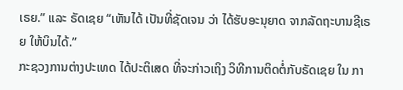ເຣຍ.” ແລະ ຣັດເຊຍ “ເຫັນໄດ້ ເປັນທີ່ຊັດເຈນ ວ່າ ໄດ້ຮັບອະນຸຍາດ ຈາກລັດຖະບານຊີເຣຍ ໃຫ້ບິນໄດ້.”
ກະຊວງການຕ່າງປະເທດ ໄດ້ປະຕິເສດ ທີ່ຈະກ່າວເຖິງ ວິທີການຕິດຕໍ່ກັບຣັດເຊຍ ໃນ ກາ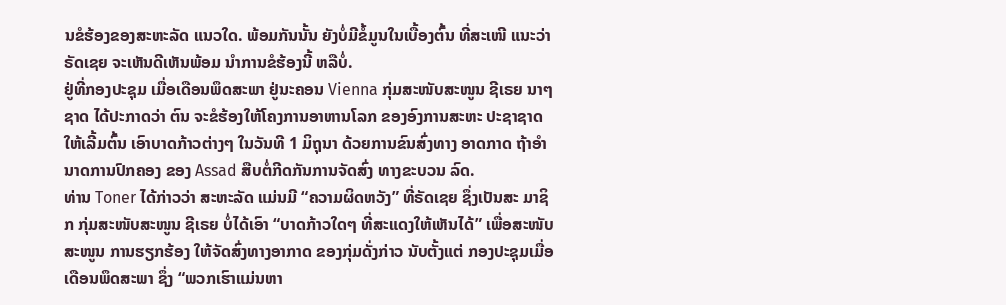ນຂໍຮ້ອງຂອງສະຫະລັດ ແນວໃດ. ພ້ອມກັນນັ້ນ ຍັງບໍ່ມີຂໍ້ມູນໃນເບື້ອງຕົ້ນ ທີ່ສະເໜີ ແນະວ່າ ຣັດເຊຍ ຈະເຫັນດີເຫັນພ້ອມ ນຳການຂໍຮ້ອງນີ້ ຫລືບໍ່.
ຢູ່ທີ່ກອງປະຊຸມ ເມື່ອເດືອນພຶດສະພາ ຢູ່ນະຄອນ Vienna ກຸ່ມສະໜັບສະໜູນ ຊີເຣຍ ນາໆຊາດ ໄດ້ປະກາດວ່າ ຕົນ ຈະຂໍຮ້ອງໃຫ້ໂຄງການອາຫານໂລກ ຂອງອົງການສະຫະ ປະຊາຊາດ ໃຫ້ເລີ້ມຕົ້ນ ເອົາບາດກ້າວຕ່າງໆ ໃນວັນທີ 1 ມິຖຸນາ ດ້ວຍການຂົນສົ່ງທາງ ອາດກາດ ຖ້າອຳນາດການປົກຄອງ ຂອງ Assad ສືບຕໍ່ກີດກັນການຈັດສົ່ງ ທາງຂະບວນ ລົດ.
ທ່ານ Toner ໄດ້ກ່າວວ່າ ສະຫະລັດ ແມ່ນມີ “ຄວາມຜິດຫວັງ” ທີ່ຣັດເຊຍ ຊຶ່ງເປັນສະ ມາຊິກ ກຸ່ມສະໜັບສະໜູນ ຊີເຣຍ ບໍ່ໄດ້ເອົາ “ບາດກ້າວໃດໆ ທີ່ສະແດງໃຫ້ເຫັນໄດ້” ເພື່ອສະໜັບສະໜູນ ການຮຽກຮ້ອງ ໃຫ້ຈັດສົ່ງທາງອາກາດ ຂອງກຸ່ມດັ່ງກ່າວ ນັບຕັ້ງແຕ່ ກອງປະຊຸມເມື່ອເດືອນພຶດສະພາ ຊຶ່ງ “ພວກເຮົາແມ່ນຫາ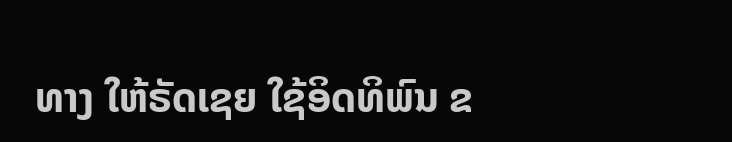ທາງ ໃຫ້ຣັດເຊຍ ໃຊ້ອິດທິພົນ ຂ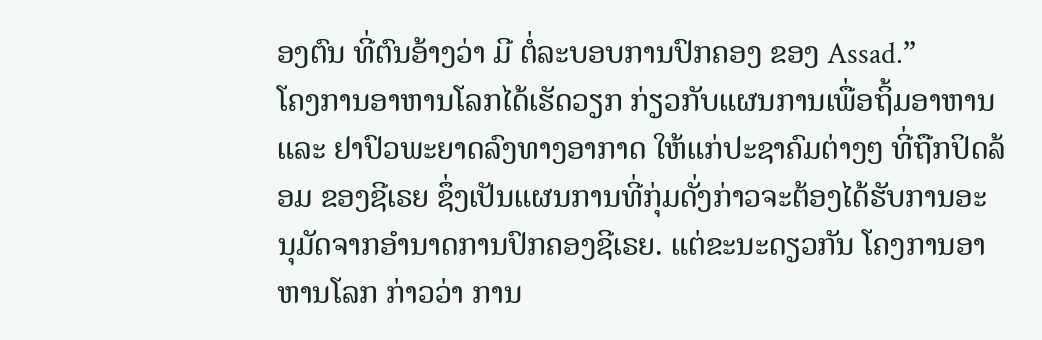ອງຕົນ ທີ່ຕົນອ້າງວ່າ ມີ ຕໍ່ລະບອບການປົກຄອງ ຂອງ Assad.”
ໂຄງການອາຫານໂລກໄດ້ເຮັດວຽກ ກ່ຽວກັບແຜນການເພື່ອຖິ້ມອາຫານ ແລະ ຢາປົວພະຍາດລົງທາງອາກາດ ໃຫ້ແກ່ປະຊາຄົມຕ່າງໆ ທີ່ຖືກປິດລ້ອມ ຂອງຊີເຣຍ ຊຶ່ງເປັນແຜນການທີ່ກຸ່ມດັ່ງກ່າວຈະຕ້ອງໄດ້ຮັບການອະ ນຸມັດຈາກອຳນາດການປົກຄອງຊີເຣຍ. ແຕ່ຂະນະດຽວກັນ ໂຄງການອາຫານໂລກ ກ່າວວ່າ ການ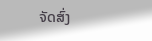ຈັດສົ່ງ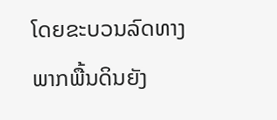ໂດຍຂະບວນລົດທາງພາກພື້ນດິນຍັງ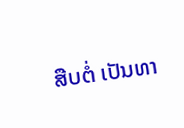ສືບຕໍ່ ເປັນທາ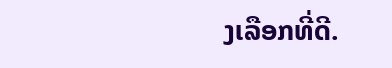ງເລືອກທີ່ດີ.